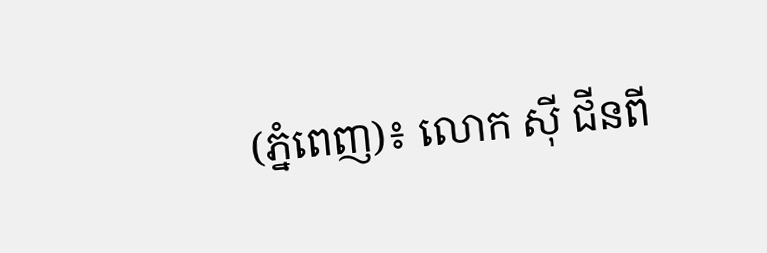(ភ្នំពេញ)៖ លោក ស៊ី ជីនពី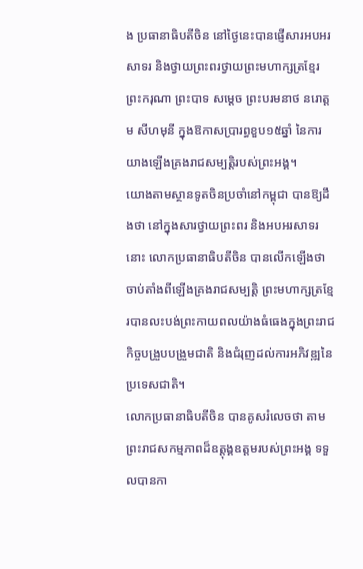ង ប្រធានាធិបតីចិន នៅថ្ងៃនេះបានផ្ញើសារអបអរសាទរ និងថ្វាយព្រះពរថ្វាយព្រះមហាក្សត្រខ្មែរ ព្រះករុណា ព្រះបាទ សម្តេច ព្រះបរមនាថ នរោត្តម សីហមុនី ក្នុងឱកាសប្រារព្ធខួប១៥ឆ្នាំ នៃការយាងឡើងគ្រងរាជសម្បត្តិរបស់ព្រះអង្គ។
យោងតាមស្ថានទូតចិនប្រចាំនៅកម្ពុជា បានឱ្យដឹងថា នៅក្នុងសារថ្វាយព្រះពរ និងអបអរសាទរនោះ លោកប្រធានាធិបតីចិន បានលើកឡើងថា ចាប់តាំងពីឡើងគ្រងរាជសម្បត្តិ ព្រះមហាក្សត្រខ្មែរបានលះបង់ព្រះកាយពលយ៉ាងធំធេងក្នុងព្រះរាជកិច្ចបង្រួបបង្រួមជាតិ និងជំរុញដល់ការអភិវឌ្ឍនៃប្រទេសជាតិ។
លោកប្រធានាធិបតីចិន បានគូសរំលេចថា តាមព្រះរាជសកម្មភាពដ៏ឧត្តុង្គឧត្តមរបស់ព្រះអង្គ ទទួលបានកា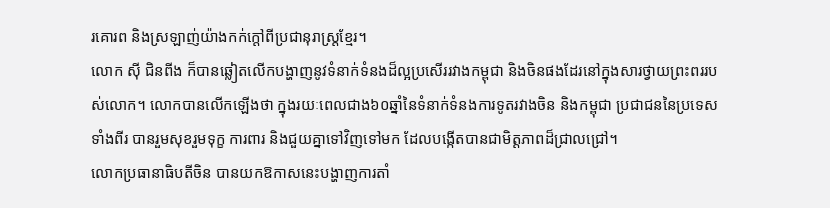រគោរព និងស្រឡាញ់យ៉ាងកក់ក្តៅពីប្រជានុរាស្រ្តខ្មែរ។
លោក ស៊ី ជិនពីង ក៏បានឆ្លៀតលើកបង្ហាញនូវទំនាក់ទំនងដ៏ល្អប្រសើររវាងកម្ពុជា និងចិនផងដែរនៅក្នុងសារថ្វាយព្រះពររបស់លោក។ លោកបានលើកឡើងថា ក្នុងរយៈពេលជាង៦០ឆ្នាំនៃទំនាក់ទំនងការទូតរវាងចិន និងកម្ពុជា ប្រជាជននៃប្រទេសទាំងពីរ បានរួមសុខរួមទុក្ខ ការពារ និងជួយគ្នាទៅវិញទៅមក ដែលបង្កើតបានជាមិត្តភាពដ៏ជ្រាលជ្រៅ។
លោកប្រធានាធិបតីចិន បានយកឱកាសនេះបង្ហាញការតាំ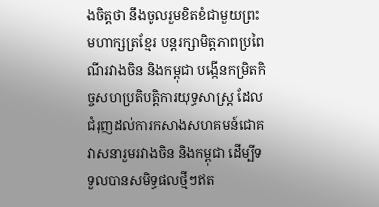ងចិត្តថា នឹងចូលរួមខិតខំជាមួយព្រះមហាក្សត្រខ្មែរ បន្តរក្សាមិត្តភាពប្រពៃណីរវាងចិន និងកម្ពុជា បង្កើនកម្រិតកិច្ចសហប្រតិបត្តិការយុទ្ធសាស្រ្ត ដែលជំរុញដល់ការកសាងសហគមន៍ជោគវាសនារួមរវាងចិន និងកម្ពុជា ដើម្បីទទួលបានសមិទ្ធផលថ្មីៗឥត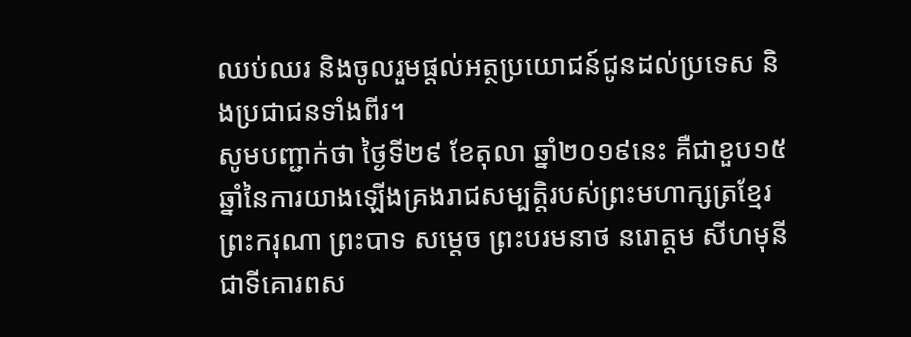ឈប់ឈរ និងចូលរួមផ្តល់អត្ថប្រយោជន៍ជូនដល់ប្រទេស និងប្រជាជនទាំងពីរ។
សូមបញ្ជាក់ថា ថ្ងៃទី២៩ ខែតុលា ឆ្នាំ២០១៩នេះ គឺជាខួប១៥ឆ្នាំនៃការយាងឡើងគ្រងរាជសម្បត្តិរបស់ព្រះមហាក្សត្រខ្មែរ ព្រះករុណា ព្រះបាទ សម្តេច ព្រះបរមនាថ នរោត្តម សីហមុនី ជាទីគោរពស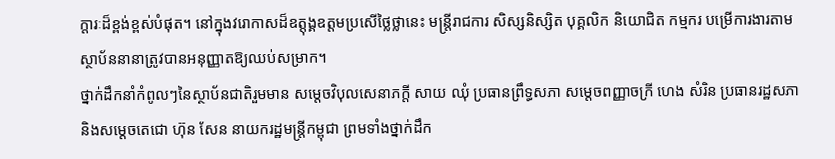ក្តារៈដ៏ខ្ពង់ខ្ពស់បំផុត។ នៅក្នុងវរោកាសដ៏ឧត្តុង្គឧត្តមប្រសើថ្លៃថ្លានេះ មន្ត្រីរាជការ សិស្សនិស្សិត បុគ្គលិក និយោជិត កម្មករ បម្រើការងារតាមស្ថាប័ននានាត្រូវបានអនុញ្ញាតឱ្យឈប់សម្រាក។
ថ្នាក់ដឹកនាំកំពូលៗនៃស្ថាប័នជាតិរួមមាន សម្តេចវិបុលសេនាភក្តី សាយ ឈុំ ប្រធានព្រឹទ្ធសភា សម្តេចពញ្ញាចក្រី ហេង សំរិន ប្រធានរដ្ឋសភា និងសម្តេចតេជោ ហ៊ុន សែន នាយករដ្ឋមន្ត្រីកម្ពុជា ព្រមទាំងថ្នាក់ដឹក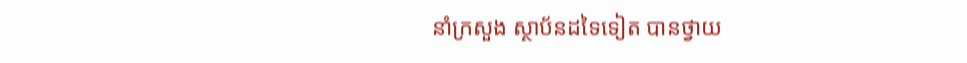នាំក្រសួង ស្ថាប័នដទៃទៀត បានថ្វាយ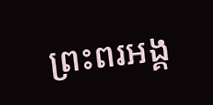ព្រះពរអង្គ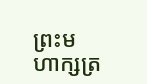ព្រះមហាក្សត្រ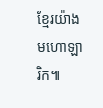ខ្មែរយ៉ាងមហោឡារិក៕